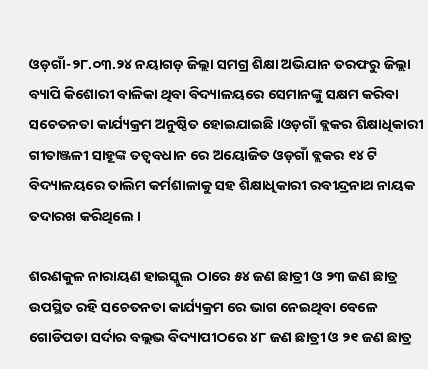ଓଡ଼ଗାଁ-୨୮.୦୩.୨୪ ନୟାଗଡ଼ ଜିଲ୍ଲା ସମଗ୍ର ଶିକ୍ଷା ଅଭିଯାନ ତରଫରୁ ଜିଲ୍ଲା ବ୍ୟାପି କିଶୋରୀ ବାଳିକା ଥିବା ବିଦ୍ୟାଳୟରେ ସେମାନଙ୍କୁ ସକ୍ଷମ କରିବା ସଚେତନତା କାର୍ଯ୍ୟକ୍ରମ ଅନୁଷ୍ଠିତ ହୋଇଯାଇଛି ।ଓଡ଼ଗାଁ ବ୍ଲକର ଶିକ୍ଷାଧିକାରୀ ଗୀତାଞ୍ଜଳୀ ସାହୂଙ୍କ ତତ୍ୱବଧାନ ରେ ଅୟୋଜିତ ଓଡ଼ଗାଁ ବ୍ଲକର ୧୪ ଟି ବିଦ୍ୟାଳୟରେ ତାଲିମ କର୍ମଶାଳାକୁ ସହ ଶିକ୍ଷାଧିକାରୀ ରବୀନ୍ଦ୍ରନାଥ ନାୟକ ତଦାରଖ କରିଥିଲେ ।

ଶରଣକୁଳ ନାରାୟଣ ହାଇସ୍କୁଲ ଠାରେ ୫୪ ଜଣ ଛାତ୍ରୀ ଓ ୨୩ ଜଣ ଛାତ୍ର ଉପସ୍ଥିତ ରହି ସଚେତନତା କାର୍ଯ୍ୟକ୍ରମ ରେ ଭାଗ ନେଇଥିବା ବେଳେ ଗୋଡିପଡା ସର୍ଦାର ବଲ୍ଲଭ ବିଦ୍ୟାପୀଠରେ ୪୮ ଜଣ ଛାତ୍ରୀ ଓ ୨୧ ଜଣ ଛାତ୍ର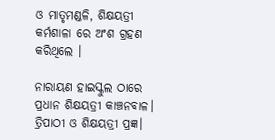ଓ ମାତୃମଣ୍ଡଳି, ଶିକ୍ଷୟତ୍ରୀ କର୍ମଶାଳା ରେ ଅଂଶ ଗ୍ରହଣ କରିଥିଲେ ।

ନାରାୟଣ ହାଇସ୍କୁଲ ଠାରେ ପ୍ରଧାନ ଶିକ୍ଷୟତ୍ରୀ କାଞ୍ଚନବାଳ। ତ୍ରିପାଠୀ ଓ ଶିକ୍ଷୟତ୍ରୀ ପ୍ରଜ୍ଞ।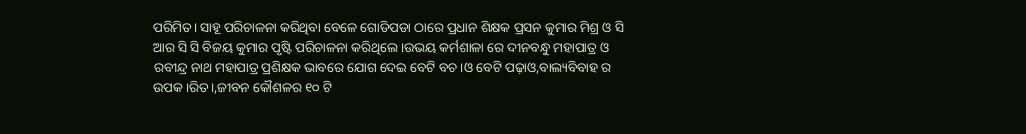ପରିମିତ। ସାହୂ ପରିଚାଳନା କରିଥିବା ବେଳେ ଗୋଡିପଡା ଠାରେ ପ୍ରଧାନ ଶିକ୍ଷକ ପ୍ରସନ କୁମାର ମିଶ୍ର ଓ ସି ଆର ସି ସି ବିଜୟ କୁମାର ପୃଷ୍ଟି ପରିଚାଳନା କରିଥିଲେ ।ଉଭୟ କର୍ମଶାଳା ରେ ଦୀନବନ୍ଧୁ ମହାପାତ୍ର ଓ ରବୀନ୍ଦ୍ର ନାଥ ମହାପାତ୍ର ପ୍ରଶିକ୍ଷକ ଭାବରେ ଯୋଗ ଦେଇ ବେଟି ବଚ।ଓ ବେଟି ପଢ଼ାଓ,ବାଲ୍ୟବିବାହ ର ଉପକ।ରିତ।,ଜୀବନ କୌଶଳର ୧୦ ଟି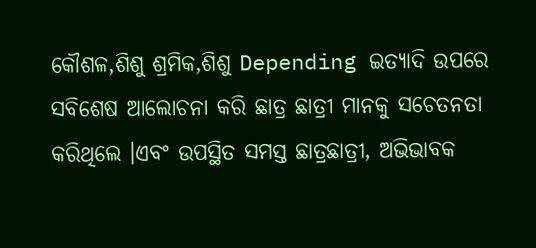କୌଶଳ,ଶିଶୁ ଶ୍ରମିକ,ଶିଶୁ Depending ଇତ୍ୟାଦି ଉପରେ ସବିଶେଷ ଆଲୋଚନା କରି ଛାତ୍ର ଛାତ୍ରୀ ମାନକୁ ସଚେତନତା କରିଥିଲେ ।ଏବଂ ଉପସ୍ଥିତ ସମସ୍ତ ଛାତ୍ରଛାତ୍ରୀ, ଅଭିଭାବକ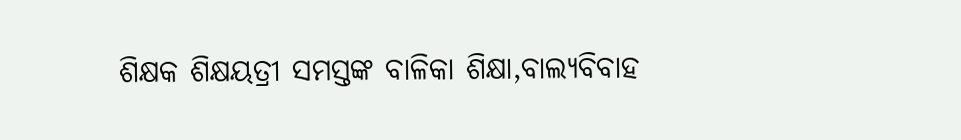ଶିକ୍ଷକ ଶିକ୍ଷୟତ୍ରୀ ସମସ୍ତଙ୍କ ବାଳିକା ଶିକ୍ଷା,ବାଲ୍ୟବିବାହ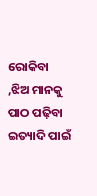ରୋକିବା ,ଝିଅ ମାନକୁ ପାଠ ପଢ଼ିବା ଇତ୍ୟାଦି ପାଇଁ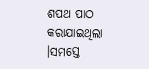ଶପଥ ପାଠ କରାଯାଇଥିଲା ।ସମସ୍ତେ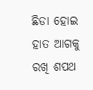ଛିଡା ହୋଇ ହାତ ଆଗକୁ ରଖି ଶପଥ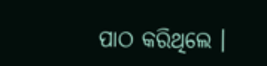ପାଠ କରିଥିଲେ ।